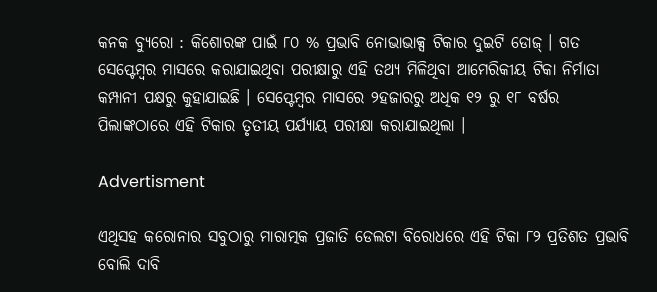କନକ ବ୍ୟୁରୋ : କିଶୋରଙ୍କ ପାଇଁ ୮୦ % ପ୍ରଭାବି ନୋଭାଭାକ୍ସ ଟିକାର ଦୁଇଟି ଡୋଜ୍ । ଗତ ସେପ୍ଟେମ୍ବର ମାସରେ କରାଯାଇଥିବା ପରୀକ୍ଷାରୁ ଏହି ତଥ୍ୟ ମିଳିଥିବା ଆମେରିକୀୟ ଟିକା ନିର୍ମାତା କମ୍ପାନୀ ପକ୍ଷରୁ କୁହାଯାଇଛି । ସେପ୍ଟେମ୍ବର ମାସରେ ୨ହଜାରରୁ ଅଧିକ ୧୨ ରୁ ୧୮ ବର୍ଷର ପିଲାଙ୍କଠାରେ ଏହି ଟିକାର ତୃତୀୟ ପର୍ଯ୍ୟାୟ ପରୀକ୍ଷା କରାଯାଇଥିଲା ।

Advertisment

ଏଥିସହ କରୋନାର ସବୁଠାରୁ ମାରାତ୍ମକ ପ୍ରଜାତି ଡେଲଟା ବିରୋଧରେ ଏହି ଟିକା ୮୨ ପ୍ରତିଶତ ପ୍ରଭାବି ବୋଲି ଦାବି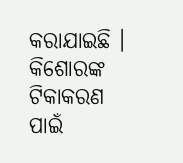କରାଯାଇଛି । କିଶୋରଙ୍କ ଟିକାକରଣ ପାଇଁ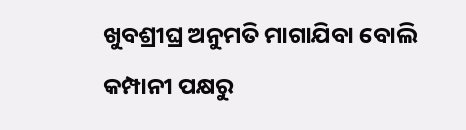ଖୁବଶ୍ରୀଘ୍ର ଅନୁମତି ମାଗାଯିବା ବୋଲି କମ୍ପାନୀ ପକ୍ଷରୁ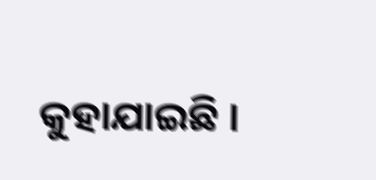କୁହାଯାଇଛି ।